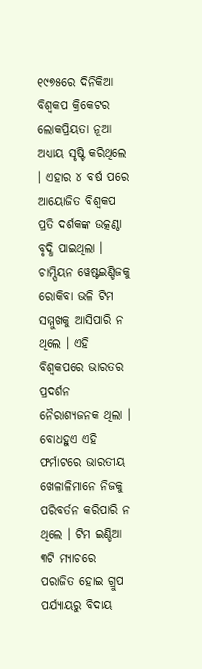୧୯୭୫ରେ ଦିନିକିଆ ବିଶ୍ୱକପ କ୍ରିକେଟର ଲୋକପ୍ରିୟତା ନୂଆ ଅଧ୍ୟାୟ ସୃଷ୍ଟି କରିଥିଲେ । ଏହାର ୪ ବର୍ଷ ପରେ ଆୟୋଜିତ ବିଶ୍ୱକପ ପ୍ରତି ଦର୍ଶକଙ୍କ ଉତ୍କଣ୍ଠା ବୃଦ୍ଧି ପାଇଥିଲା । ଚାମ୍ପିୟନ ୱେଷ୍ଟଇଣ୍ଡିଜକୁ ରୋକିବା ଭଳି ଟିମ ସମ୍ମୁଖକୁ ଆସିପାରି ନ ଥିଲେ । ଏହି ବିଶ୍ୱକପରେ ଭାରତର ପ୍ରଦର୍ଶନ ନୈରାଶ୍ୟଜନକ ଥିଲା । ବୋଧହୁଏ ଏହି ଫର୍ମାଟରେ ଭାରତୀୟ ଖେଳାଳିମାନେ ନିଜକୁ ପରିବର୍ତନ କରିପାରି ନ ଥିଲେ । ଟିମ ଇଣ୍ଡିଆ ୩ଟି ମ୍ୟାଚରେ ପରାଜିତ ହୋଇ ଗ୍ରୁପ ପର୍ଯ୍ୟାୟରୁ ବିଦାୟ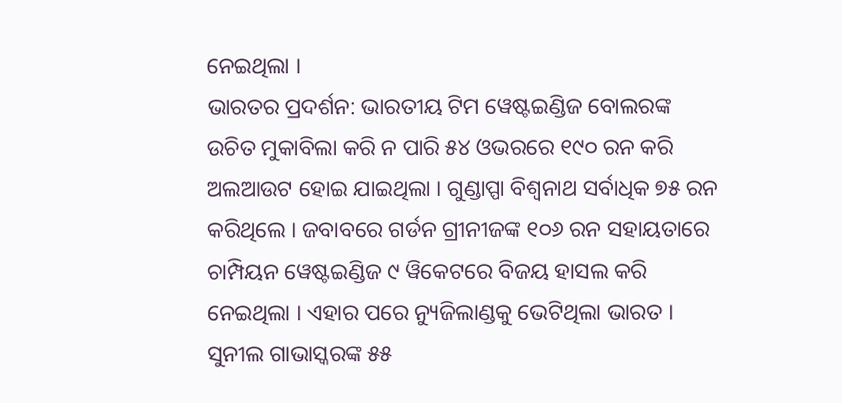ନେଇଥିଲା ।
ଭାରତର ପ୍ରଦର୍ଶନ: ଭାରତୀୟ ଟିମ ୱେଷ୍ଟଇଣ୍ଡିଜ ବୋଲରଙ୍କ ଉଚିତ ମୁକାବିଲା କରି ନ ପାରି ୫୪ ଓଭରରେ ୧୯୦ ରନ କରି ଅଲଆଉଟ ହୋଇ ଯାଇଥିଲା । ଗୁଣ୍ଡାପ୍ପା ବିଶ୍ୱନାଥ ସର୍ବାଧିକ ୭୫ ରନ କରିଥିଲେ । ଜବାବରେ ଗର୍ଡନ ଗ୍ରୀନୀଜଙ୍କ ୧୦୬ ରନ ସହାୟତାରେ ଚାମ୍ପିୟନ ୱେଷ୍ଟଇଣ୍ଡିଜ ୯ ୱିକେଟରେ ବିଜୟ ହାସଲ କରି ନେଇଥିଲା । ଏହାର ପରେ ନ୍ୟୁଜିଲାଣ୍ଡକୁ ଭେଟିଥିଲା ଭାରତ । ସୁନୀଲ ଗାଭାସ୍କରଙ୍କ ୫୫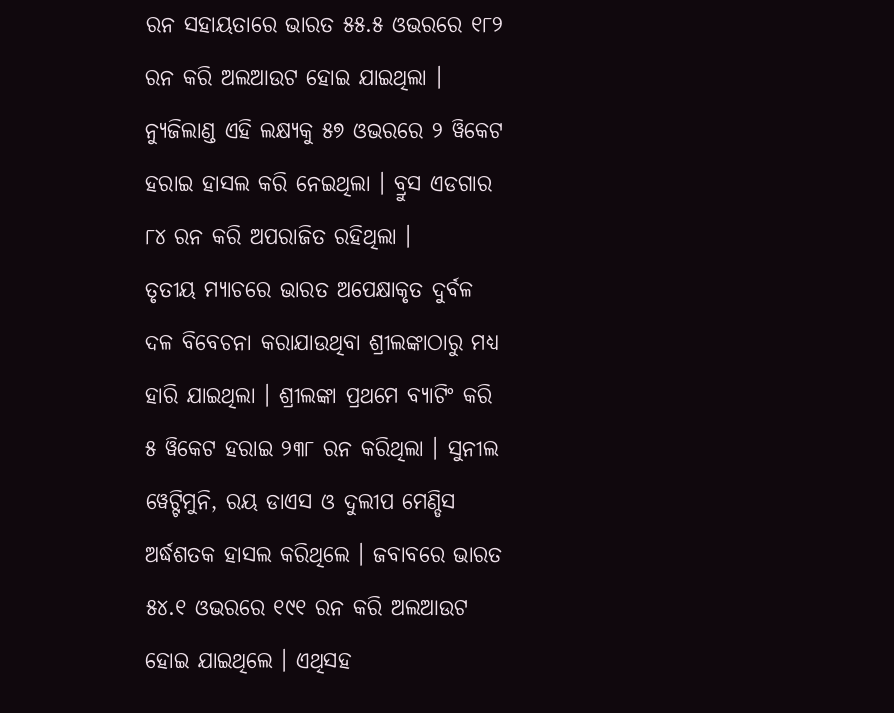ରନ ସହାୟତାରେ ଭାରତ ୫୫.୫ ଓଭରରେ ୧୮୨ ରନ କରି ଅଲଆଉଟ ହୋଇ ଯାଇଥିଲା । ନ୍ୟୁଜିଲାଣ୍ଡ ଏହି ଲକ୍ଷ୍ୟକୁ ୫୭ ଓଭରରେ ୨ ୱିକେଟ ହରାଇ ହାସଲ କରି ନେଇଥିଲା । ବ୍ରୁସ ଏଡଗାର ୮୪ ରନ କରି ଅପରାଜିତ ରହିଥିଲା ।
ତୃତୀୟ ମ୍ୟାଚରେ ଭାରତ ଅପେକ୍ଷାକୃତ ଦୁର୍ବଳ ଦଳ ବିବେଚନା କରାଯାଉଥିବା ଶ୍ରୀଲଙ୍କାଠାରୁ ମଧ୍ୟ ହାରି ଯାଇଥିଲା । ଶ୍ରୀଲଙ୍କା ପ୍ରଥମେ ବ୍ୟାଟିଂ କରି ୫ ୱିକେଟ ହରାଇ ୨୩୮ ରନ କରିଥିଲା । ସୁନୀଲ ୱେଟ୍ଟିମୁନି, ରୟ ଡାଏସ ଓ ଦୁଲୀପ ମେଣ୍ଡିସ ଅର୍ଦ୍ଧଶତକ ହାସଲ କରିଥିଲେ । ଜବାବରେ ଭାରତ ୫୪.୧ ଓଭରରେ ୧୯୧ ରନ କରି ଅଲଆଉଟ ହୋଇ ଯାଇଥିଲେ । ଏଥିସହ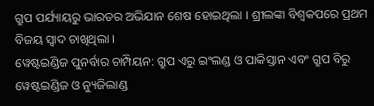ଗ୍ରୁପ ପର୍ଯ୍ୟାୟରୁ ଭାରତର ଅଭିଯାନ ଶେଷ ହୋଇଥିଲା । ଶ୍ରୀଲଙ୍କା ବିଶ୍ୱକପରେ ପ୍ରଥମ ବିଜୟ ସ୍ୱାଦ ଚାଖିଥିଲା ।
ୱେଷ୍ଟଇଣ୍ଡିଜ ପୁନର୍ବାର ଚାମ୍ପିୟନ: ଗ୍ରୁପ ଏରୁ ଇଂଲଣ୍ଡ ଓ ପାକିସ୍ତାନ ଏବଂ ଗ୍ରୁପ ବିରୁ ୱେଷ୍ଟଇଣ୍ଡିଜ ଓ ନ୍ୟୁଜିଲାଣ୍ଡ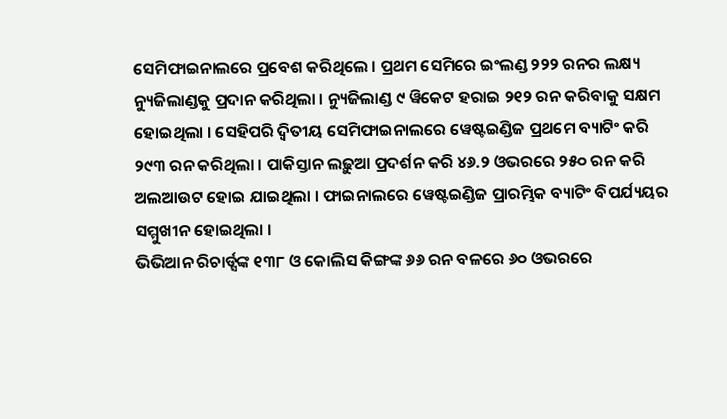ସେମିଫାଇନାଲରେ ପ୍ରବେଶ କରିଥିଲେ । ପ୍ରଥମ ସେମିରେ ଇଂଲଣ୍ଡ ୨୨୨ ରନର ଲକ୍ଷ୍ୟ ନ୍ୟୁଜିଲାଣ୍ଡକୁ ପ୍ରଦାନ କରିଥିଲା । ନ୍ୟୁଜିଲାଣ୍ଡ ୯ ୱିକେଟ ହରାଇ ୨୧୨ ରନ କରିବାକୁ ସକ୍ଷମ ହୋଇଥିଲା । ସେହିପରି ଦ୍ୱିତୀୟ ସେମିଫାଇନାଲରେ ୱେଷ୍ଟଇଣ୍ଡିଜ ପ୍ରଥମେ ବ୍ୟାଟିଂ କରି ୨୯୩ ରନ କରିଥିଲା । ପାକିସ୍ତାନ ଲଢ଼ୁଆ ପ୍ରଦର୍ଶନ କରି ୪୬.୨ ଓଭରରେ ୨୫୦ ରନ କରି ଅଲଆଉଟ ହୋଇ ଯାଇଥିଲା । ଫାଇନାଲରେ ୱେଷ୍ଟଇଣ୍ଡିଜ ପ୍ରାରମ୍ଭିକ ବ୍ୟାଟିଂ ବିପର୍ଯ୍ୟୟର ସମ୍ମୁଖୀନ ହୋଇଥିଲା ।
ଭିଭିଆନ ରିଚାର୍ଡ୍ସଙ୍କ ୧୩୮ ଓ କୋଲିସ କିଙ୍ଗଙ୍କ ୬୬ ରନ ବଳରେ ୬୦ ଓଭରରେ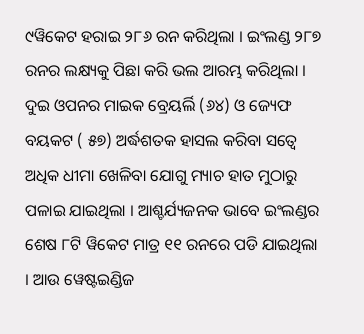୯ୱିକେଟ ହରାଇ ୨୮୬ ରନ କରିଥିଲା । ଇଂଲଣ୍ଡ ୨୮୭ ରନର ଲକ୍ଷ୍ୟକୁ ପିଛା କରି ଭଲ ଆରମ୍ଭ କରିଥିଲା । ଦୁଇ ଓପନର ମାଇକ ବ୍ରେୟର୍ଲି (୬୪) ଓ ଜ୍ୟେଫ ବୟକଟ ( ୫୭) ଅର୍ଦ୍ଧଶତକ ହାସଲ କରିବା ସତ୍ୱେ ଅଧିକ ଧୀମା ଖେଳିବା ଯୋଗୁ ମ୍ୟାଚ ହାତ ମୁଠାରୁ ପଳାଇ ଯାଇଥିଲା । ଆଶ୍ଚର୍ଯ୍ୟଜନକ ଭାବେ ଇଂଲଣ୍ଡର ଶେଷ ୮ଟି ୱିକେଟ ମାତ୍ର ୧୧ ରନରେ ପଡି ଯାଇଥିଲା । ଆଉ ୱେଷ୍ଟଇଣ୍ଡିଜ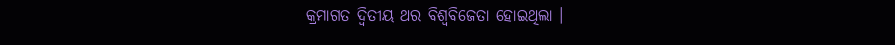କ୍ରମାଗତ ଦ୍ୱିତୀୟ ଥର ବିଶ୍ୱବିଜେତା ହୋଇଥିଲା ।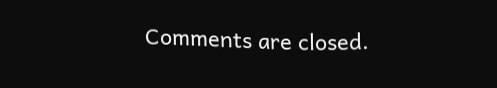Comments are closed.